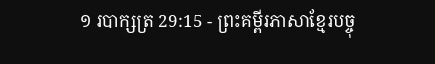១ របាក្សត្រ 29:15 - ព្រះគម្ពីរភាសាខ្មែរបច្ចុ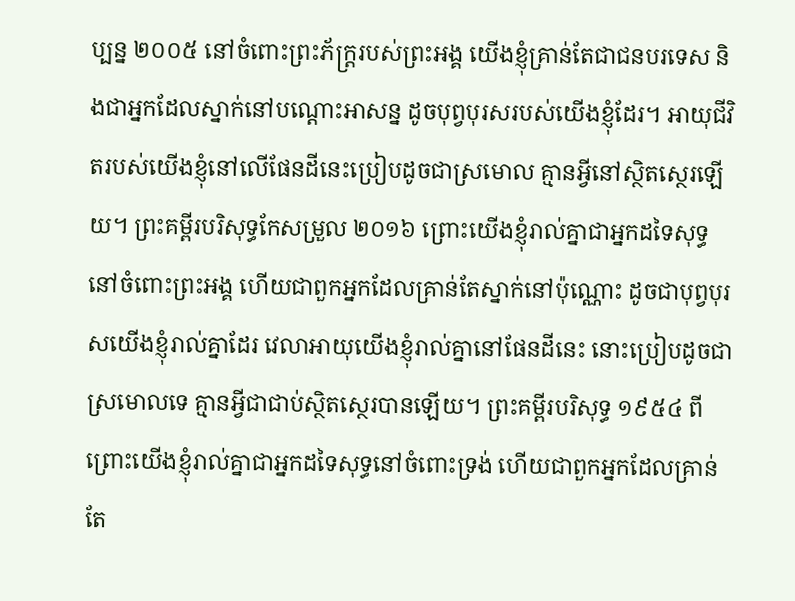ប្បន្ន ២០០៥ នៅចំពោះព្រះភ័ក្ត្ររបស់ព្រះអង្គ យើងខ្ញុំគ្រាន់តែជាជនបរទេស និងជាអ្នកដែលស្នាក់នៅបណ្ដោះអាសន្ន ដូចបុព្វបុរសរបស់យើងខ្ញុំដែរ។ អាយុជីវិតរបស់យើងខ្ញុំនៅលើផែនដីនេះប្រៀបដូចជាស្រមោល គ្មានអ្វីនៅស្ថិតស្ថេរឡើយ។ ព្រះគម្ពីរបរិសុទ្ធកែសម្រួល ២០១៦ ព្រោះយើងខ្ញុំរាល់គ្នាជាអ្នកដទៃសុទ្ធនៅចំពោះព្រះអង្គ ហើយជាពួកអ្នកដែលគ្រាន់តែស្នាក់នៅប៉ុណ្ណោះ ដូចជាបុព្វបុរសយើងខ្ញុំរាល់គ្នាដែរ វេលាអាយុយើងខ្ញុំរាល់គ្នានៅផែនដីនេះ នោះប្រៀបដូចជាស្រមោលទេ គ្មានអ្វីជាជាប់ស្ថិតស្ថេរបានឡើយ។ ព្រះគម្ពីរបរិសុទ្ធ ១៩៥៤ ពីព្រោះយើងខ្ញុំរាល់គ្នាជាអ្នកដទៃសុទ្ធនៅចំពោះទ្រង់ ហើយជាពួកអ្នកដែលគ្រាន់តែ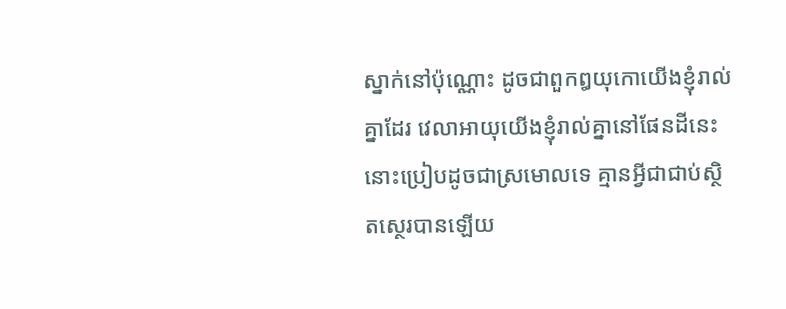ស្នាក់នៅប៉ុណ្ណោះ ដូចជាពួកឰយុកោយើងខ្ញុំរាល់គ្នាដែរ វេលាអាយុយើងខ្ញុំរាល់គ្នានៅផែនដីនេះ នោះប្រៀបដូចជាស្រមោលទេ គ្មានអ្វីជាជាប់ស្ថិតស្ថេរបានឡើយ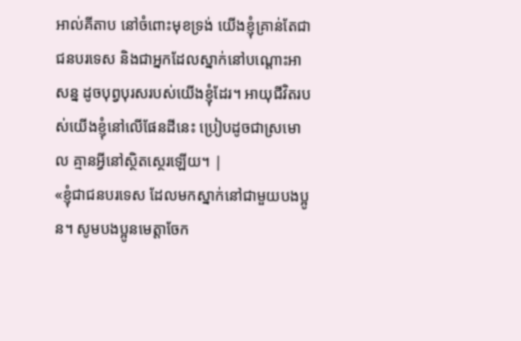អាល់គីតាប នៅចំពោះមុខទ្រង់ យើងខ្ញុំគ្រាន់តែជាជនបរទេស និងជាអ្នកដែលស្នាក់នៅបណ្តោះអាសន្ន ដូចបុព្វបុរសរបស់យើងខ្ញុំដែរ។ អាយុជីវិតរបស់យើងខ្ញុំនៅលើផែនដីនេះ ប្រៀបដូចជាស្រមោល គ្មានអ្វីនៅស្ថិតស្ថេរឡើយ។ |
«ខ្ញុំជាជនបរទេស ដែលមកស្នាក់នៅជាមួយបងប្អូន។ សូមបងប្អូនមេត្តាចែក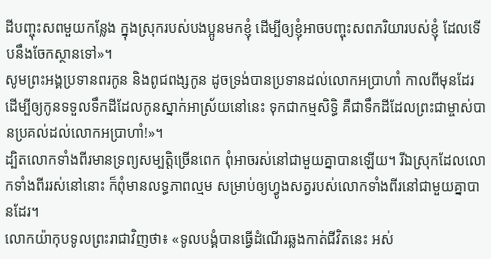ដីបញ្ចុះសពមួយកន្លែង ក្នុងស្រុករបស់បងប្អូនមកខ្ញុំ ដើម្បីឲ្យខ្ញុំអាចបញ្ចុះសពភរិយារបស់ខ្ញុំ ដែលទើបនឹងចែកស្ថានទៅ»។
សូមព្រះអង្គប្រទានពរកូន និងពូជពង្សកូន ដូចទ្រង់បានប្រទានដល់លោកអប្រាហាំ កាលពីមុនដែរ ដើម្បីឲ្យកូនទទួលទឹកដីដែលកូនស្នាក់អាស្រ័យនៅនេះ ទុកជាកម្មសិទ្ធិ គឺជាទឹកដីដែលព្រះជាម្ចាស់បានប្រគល់ដល់លោកអប្រាហាំ!»។
ដ្បិតលោកទាំងពីរមានទ្រព្យសម្បត្តិច្រើនពេក ពុំអាចរស់នៅជាមួយគ្នាបានឡើយ។ រីឯស្រុកដែលលោកទាំងពីររស់នៅនោះ ក៏ពុំមានលទ្ធភាពល្មម សម្រាប់ឲ្យហ្វូងសត្វរបស់លោកទាំងពីរនៅជាមួយគ្នាបានដែរ។
លោកយ៉ាកុបទូលព្រះរាជាវិញថា៖ «ទូលបង្គំបានធ្វើដំណើរឆ្លងកាត់ជីវិតនេះ អស់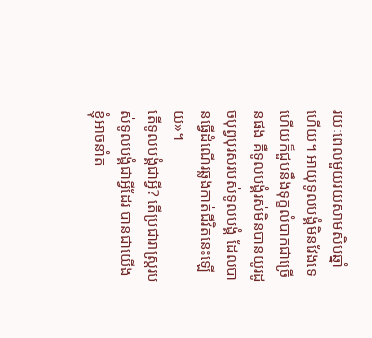រយៈពេលមួយរយសាមសិបឆ្នាំហើយ។ អាយុទូលបង្គំមិនវែងទេ ហើយក៏ជួបនឹងទុក្ខលំបាកជាច្រើនផង គឺទូលបង្គំរស់មិនបានយូរដូចបុព្វបុរសរបស់ទូលបង្គំ ដែលបានធ្វើដំណើរឆ្លងកាត់ជីវិតនេះឡើយ»។
តើទូលបង្គំជាអ្វី? តើប្រជារាស្ត្ររបស់ទូលបង្គំជាអ្វីដែរ បានជាយើងខ្ញុំអាចនាំត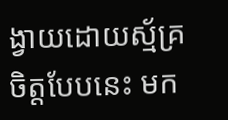ង្វាយដោយស្ម័គ្រចិត្តបែបនេះ មក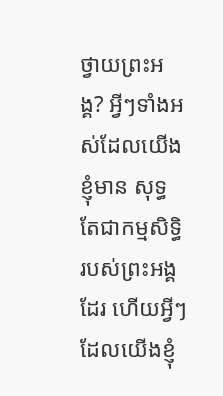ថ្វាយព្រះអង្គ? អ្វីៗទាំងអស់ដែលយើងខ្ញុំមាន សុទ្ធតែជាកម្មសិទ្ធិរបស់ព្រះអង្គដែរ ហើយអ្វីៗដែលយើងខ្ញុំ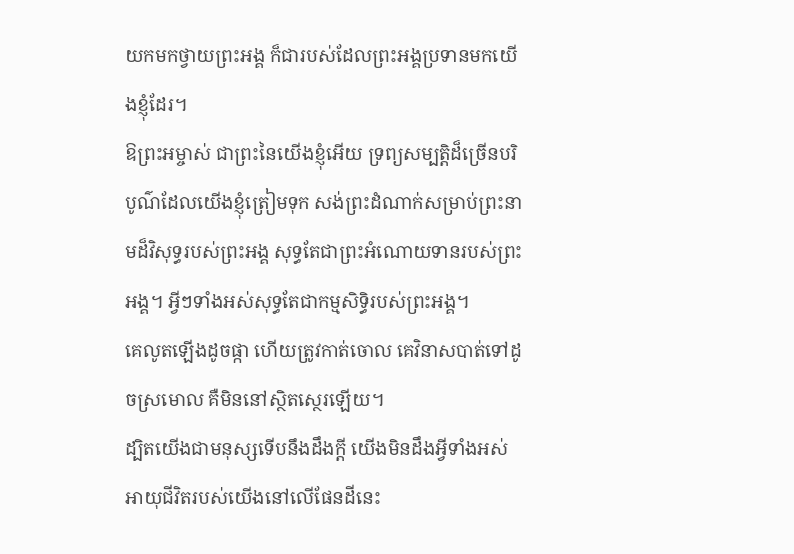យកមកថ្វាយព្រះអង្គ ក៏ជារបស់ដែលព្រះអង្គប្រទានមកយើងខ្ញុំដែរ។
ឱព្រះអម្ចាស់ ជាព្រះនៃយើងខ្ញុំអើយ ទ្រព្យសម្បត្តិដ៏ច្រើនបរិបូណ៌ដែលយើងខ្ញុំត្រៀមទុក សង់ព្រះដំណាក់សម្រាប់ព្រះនាមដ៏វិសុទ្ធរបស់ព្រះអង្គ សុទ្ធតែជាព្រះអំណោយទានរបស់ព្រះអង្គ។ អ្វីៗទាំងអស់សុទ្ធតែជាកម្មសិទ្ធិរបស់ព្រះអង្គ។
គេលូតឡើងដូចផ្កា ហើយត្រូវកាត់ចោល គេវិនាសបាត់ទៅដូចស្រមោល គឺមិននៅស្ថិតស្ថេរឡើយ។
ដ្បិតយើងជាមនុស្សទើបនឹងដឹងក្ដី យើងមិនដឹងអ្វីទាំងអស់ អាយុជីវិតរបស់យើងនៅលើផែនដីនេះ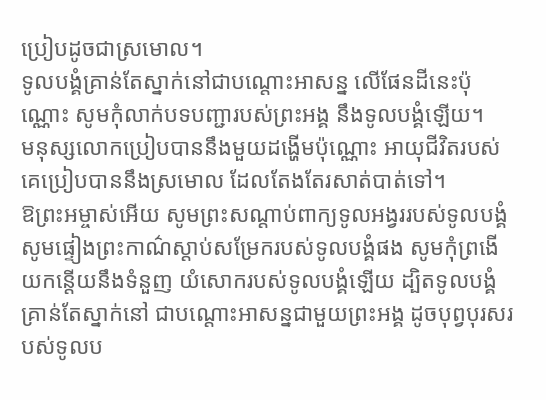ប្រៀបដូចជាស្រមោល។
ទូលបង្គំគ្រាន់តែស្នាក់នៅជាបណ្តោះអាសន្ន លើផែនដីនេះប៉ុណ្ណោះ សូមកុំលាក់បទបញ្ជារបស់ព្រះអង្គ នឹងទូលបង្គំឡើយ។
មនុស្សលោកប្រៀបបាននឹងមួយដង្ហើមប៉ុណ្ណោះ អាយុជីវិតរបស់គេប្រៀបបាននឹងស្រមោល ដែលតែងតែរសាត់បាត់ទៅ។
ឱព្រះអម្ចាស់អើយ សូមព្រះសណ្ដាប់ពាក្យទូលអង្វររបស់ទូលបង្គំ សូមផ្ទៀងព្រះកាណ៌ស្ដាប់សម្រែករបស់ទូលបង្គំផង សូមកុំព្រងើយកន្តើយនឹងទំនួញ យំសោករបស់ទូលបង្គំឡើយ ដ្បិតទូលបង្គំគ្រាន់តែស្នាក់នៅ ជាបណ្តោះអាសន្នជាមួយព្រះអង្គ ដូចបុព្វបុរសរបស់ទូលប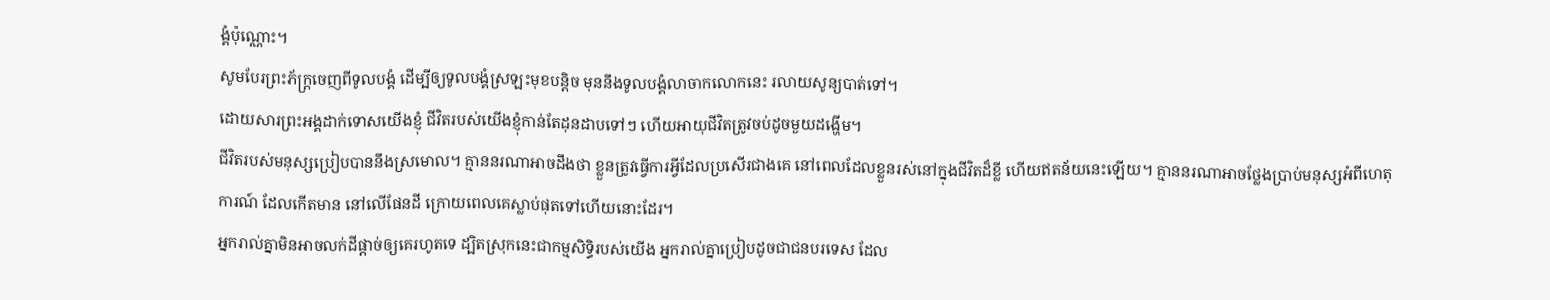ង្គំប៉ុណ្ណោះ។
សូមបែរព្រះភ័ក្ត្រចេញពីទូលបង្គំ ដើម្បីឲ្យទូលបង្គំស្រឡះមុខបន្តិច មុននឹងទូលបង្គំលាចាកលោកនេះ រលាយសូន្យបាត់ទៅ។
ដោយសារព្រះអង្គដាក់ទោសយើងខ្ញុំ ជីវិតរបស់យើងខ្ញុំកាន់តែដុនដាបទៅៗ ហើយអាយុជីវិតត្រូវចប់ដូចមួយដង្ហើម។
ជីវិតរបស់មនុស្សប្រៀបបាននឹងស្រមោល។ គ្មាននរណាអាចដឹងថា ខ្លួនត្រូវធ្វើការអ្វីដែលប្រសើរជាងគេ នៅពេលដែលខ្លួនរស់នៅក្នុងជីវិតដ៏ខ្លី ហើយឥតន័យនេះឡើយ។ គ្មាននរណាអាចថ្លែងប្រាប់មនុស្សអំពីហេតុការណ៍ ដែលកើតមាន នៅលើផែនដី ក្រោយពេលគេស្លាប់ផុតទៅហើយនោះដែរ។
អ្នករាល់គ្នាមិនអាចលក់ដីផ្ដាច់ឲ្យគេរហូតទេ ដ្បិតស្រុកនេះជាកម្មសិទ្ធិរបស់យើង អ្នករាល់គ្នាប្រៀបដូចជាជនបរទេស ដែល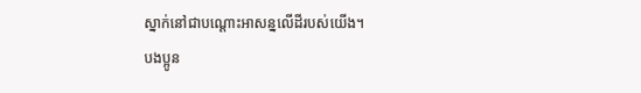ស្នាក់នៅជាបណ្ដោះអាសន្នលើដីរបស់យើង។
បងប្អូន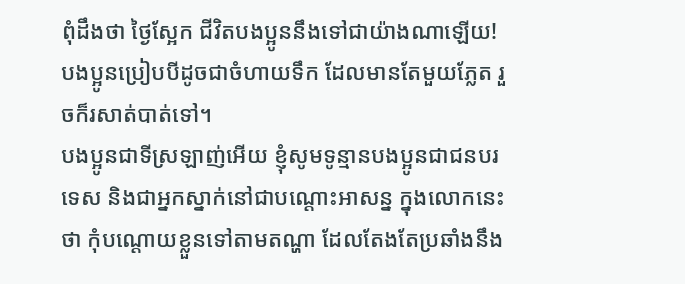ពុំដឹងថា ថ្ងៃស្អែក ជីវិតបងប្អូននឹងទៅជាយ៉ាងណាឡើយ! បងប្អូនប្រៀបបីដូចជាចំហាយទឹក ដែលមានតែមួយភ្លែត រួចក៏រសាត់បាត់ទៅ។
បងប្អូនជាទីស្រឡាញ់អើយ ខ្ញុំសូមទូន្មានបងប្អូនជាជនបរទេស និងជាអ្នកស្នាក់នៅជាបណ្ដោះអាសន្ន ក្នុងលោកនេះថា កុំបណ្ដោយខ្លួនទៅតាមតណ្ហា ដែលតែងតែប្រឆាំងនឹង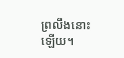ព្រលឹងនោះឡើយ។